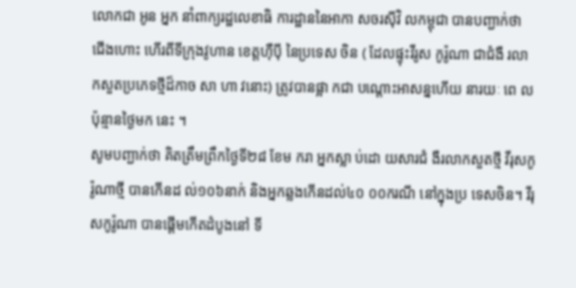លោកជា អូន អ្នក នាំពាក្យរដ្ឋលេខាធិ ការដ្ឋាននៃអាកា សចរស៊ីវិ លកម្ពុជា បានបញ្ជាក់ថា ជើងហោះ ហើរពីទីក្រុងវូហាន ខេត្តហ៊ឺប៉ី នៃប្រទេស ចិន ( ដែលផ្ទុះវីរូស កូរ៉ូណា ជាជំងឺ រលា កសួតប្រភេទថ្មីដ៏កាច សា ហា វនោះ) ត្រូវបានផ្អា កជា បណ្តោះអាសន្នហើយ នារយៈ ពេ លប៉ុន្មានថ្ងៃមក នេះ ។
សូមបញ្ជាក់ថា គិតត្រឹមព្រឹកថ្ងៃទី២៨ ខែម ករា អ្នកស្លា ប់ដោ យសារជំ ងឺរលាកសួតថ្មី វីរុសកូរ៉ូណាថ្មី បានកើនដ ល់១០៦នាក់ និងអ្នកឆ្លងកើនដល់៤០ ០០ករណី នៅក្នុងប្រ ទេសចិន។ វីរុសកូរ៉ូណា បានផ្តើមកើតដំបូងនៅ ទី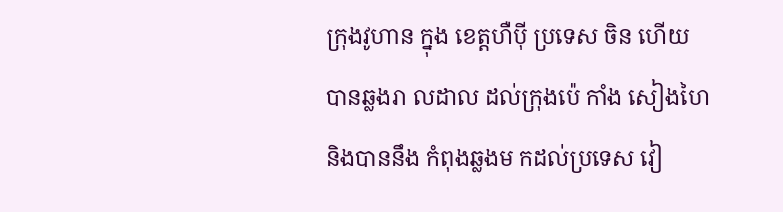ក្រុងវូហាន ក្នុង ខេត្តហឺប៉ី ប្រទេស ចិន ហើយ បានឆ្លងរា លដាល ដល់ក្រុងប៉េ កាំង សៀងហៃ និងបាននឹង កំពុងឆ្លងម កដល់ប្រទេស វៀ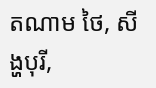តណាម ថៃ, សីង្ហបុរី,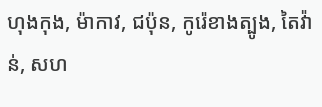ហុងកុង, ម៉ាកាវ, ជប៉ុន, កូរ៉េខាងត្បូង, តៃវ៉ាន់, សហ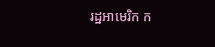រដ្ឋអាមេរិក ក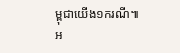ម្ពុជាយើង១ករណី៕
អ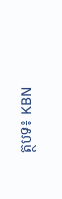ត្ថបទ៖ KBN